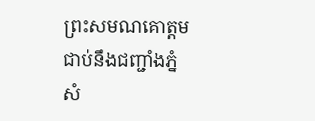ព្រះសមណគោត្តមជាប់នឹងជញ្ជាំងភ្នំសំ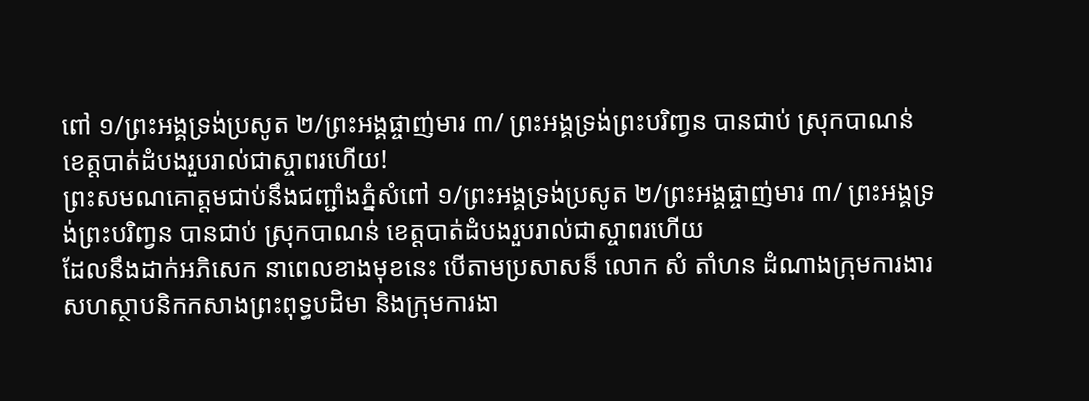ពៅ ១/ព្រះអង្គទ្រង់ប្រសូត ២/ព្រះអង្គផ្ចាញ់មារ ៣/ ព្រះអង្គទ្រង់ព្រះបរិពា្វន បានជាប់ ស្រុកបាណន់ ខេត្តបាត់ដំបងរួបរាល់ជាស្ចាពរហើយ!
ព្រះសមណគោត្តមជាប់នឹងជញ្ជាំងភ្នំសំពៅ ១/ព្រះអង្គទ្រង់ប្រសូត ២/ព្រះអង្គផ្ចាញ់មារ ៣/ ព្រះអង្គទ្រង់ព្រះបរិពា្វន បានជាប់ ស្រុកបាណន់ ខេត្តបាត់ដំបងរួបរាល់ជាស្ចាពរហើយ
ដែលនឹងដាក់អភិសេក នាពេលខាងមុខនេះ បើតាមប្រសាសន៏ លោក សំ តាំហន ដំណាងក្រុមការងារសហស្ថាបនិកកសាងព្រះពុទ្ធបដិមា និងក្រុមការងា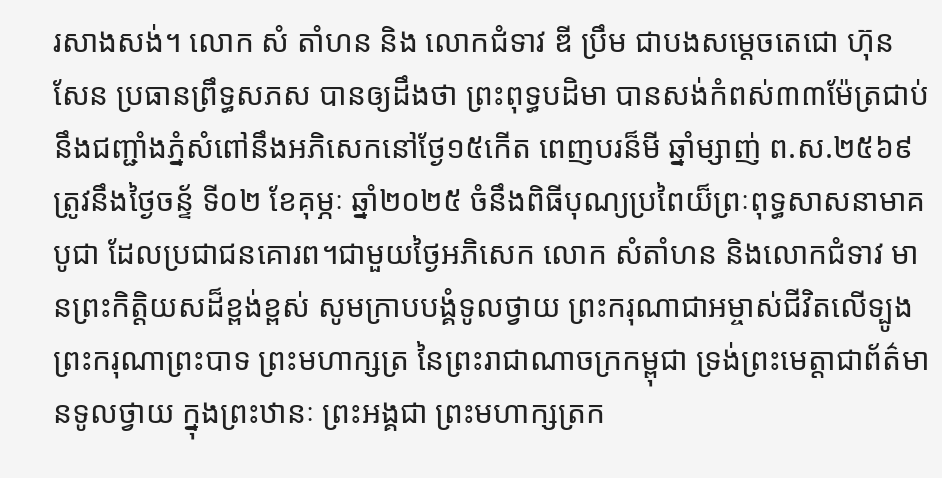រសាងសង់។ លោក សំ តាំហន និង លោកជំទាវ ឌី ប្រឹម ជាបងសម្តេចតេជោ ហ៊ុន សែន ប្រធានព្រឹទ្ធសភស បានឲ្យដឹងថា ព្រះពុទ្ធបដិមា បានសង់កំពស់៣៣ម៉ែត្រជាប់នឹងជញ្ជាំងភ្នំសំពៅនឹងអភិសេកនៅថ្ងែ១៥កើត ពេញបរន៏មី ឆ្នាំម្សាញ់ ព.ស.២៥៦៩ ត្រូវនឹងថ្ងៃចន្ទ័ ទី០២ ខែគុម្ភៈ ឆ្នាំ២០២៥ ចំនឹងពិធីបុណ្យប្រពៃយ៏ព្រៈពុទ្ធសាសនាមាគបូជា ដែលប្រជាជនគោរព។ជាមួយថ្ងៃអភិសេក លោក សំតាំហន និងលោកជំទាវ មានព្រះកិត្តិយសដ៏ខ្ពង់ខ្ពស់ សូមក្រាបបង្គំទូលថ្វាយ ព្រះករុណាជាអម្ចាស់ជីវិតលើទ្បូង ព្រះករុណាព្រះបាទ ព្រះមហាក្សត្រ នៃព្រះរាជាណាចក្រកម្ពុជា ទ្រង់ព្រះមេត្តាជាព័ត៌មានទូលថ្វាយ ក្នុងព្រះឋានៈ ព្រះអង្គជា ព្រះមហាក្សត្រក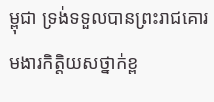ម្ពុជា ទ្រង់ទទួលបានព្រះរាជគោរមងារកិត្តិយសថ្នាក់ខ្ព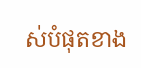ស់បំផុតខាង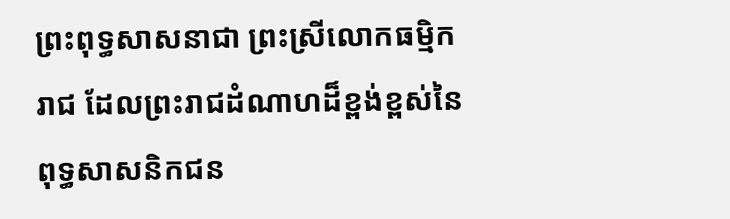ព្រះពុទ្ធសាសនាជា ព្រះស្រីលោកធម្មិករាជ ដែលព្រះរាជដំណាហដ៏ខ្ពង់ខ្ពស់នៃពុទ្ធសាសនិកជន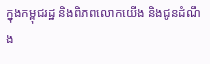ក្នុងកម្ពុជរដ្ឋ និងពិភពលោកយើង និងជូនដំណឹង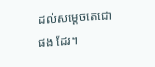ដល់សម្តេចតេជោ ផង ដែរ។